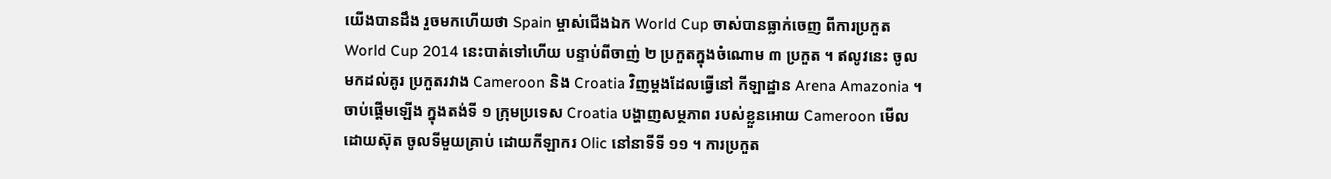យើងបានដឹង រួចមកហើយថា Spain ម្ចាស់ជើងឯក World Cup ចាស់បានធ្លាក់ចេញ ពីការប្រកួត World Cup 2014 នេះបាត់ទៅហើយ បន្ទាប់ពីចាញ់ ២ ប្រកួតក្នុងចំណោម ៣ ប្រកួត ។ ឥលូវនេះ ចូលមកដល់គូរ ប្រកួតរវាង Cameroon និង Croatia វិញម្តងដែលធ្វើនៅ កីឡាដ្ឋាន Arena Amazonia ។
ចាប់ផ្តើមឡើង ក្នុងតង់ទី ១ ក្រុមប្រទេស Croatia បង្ហាញសម្ថភាព របស់ខ្លួនអោយ Cameroon មើលដោយស៊ុត ចូលទីមួយគ្រាប់ ដោយកីឡាករ Olic នៅនាទីទី ១១ ។ ការប្រកួត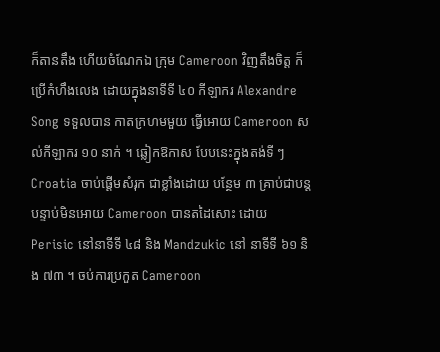ក៏តានតឹង ហើយចំណែកឯ ក្រុម Cameroon វិញតឹងចិត្ត ក៏ប្រើកំហឹងលេង ដោយក្នុងនាទីទី ៤០ កីឡាករ Alexandre Song ទទួលបាន កាតក្រហមមួយ ធ្វើអោយ Cameroon សល់កីឡាករ ១០ នាក់ ។ ឆ្លៀកឱកាស បែបនេះក្នុងតង់ទី ៗ Croatia ចាប់ផ្តើមសំរុក ជាខ្លាំងដោយ បន្ថែម ៣ គ្រាប់ជាបន្ត បន្ទាប់មិនអោយ Cameroon បានតដៃសោះ ដោយ Perisic នៅនាទីទី ៤៨ និង Mandzukic នៅ នាទីទី ៦១ និង ៧៣ ។ ចប់ការប្រកួត Cameroon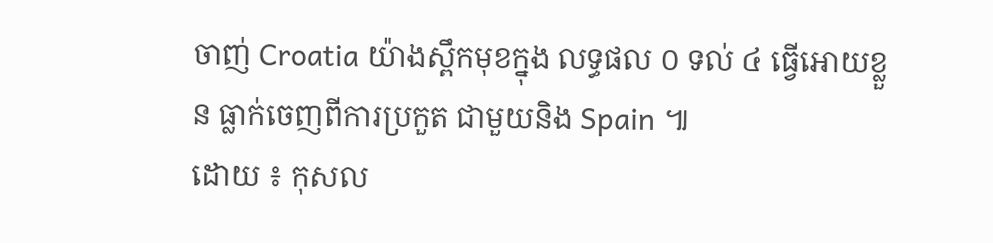ចាញ់ Croatia យ៉ាងស្ពឹកមុខក្នុង លទ្ធផល ០ ទល់ ៤ ធ្វើអោយខ្លួន ធ្លាក់ចេញពីការប្រកួត ជាមួយនិង Spain ៕
ដោយ ៖ កុសល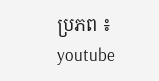ប្រភព ៖ youtube